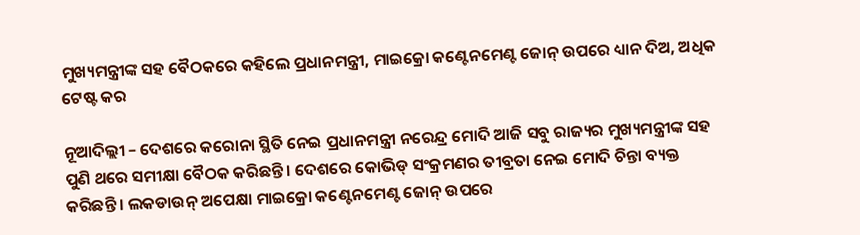ମୁଖ୍ୟମନ୍ତ୍ରୀଙ୍କ ସହ ବୈଠକରେ କହିଲେ ପ୍ରଧାନମନ୍ତ୍ରୀ, ମାଇକ୍ରୋ କଣ୍ଟେନମେଣ୍ଟ ଜୋନ୍ ଉପରେ ଧ୍ୟାନ ଦିଅ, ଅଧିକ ଟେଷ୍ଟ କର

ନୂଆଦିଲ୍ଲୀ – ଦେଶରେ କରୋନା ସ୍ଥିତି ନେଇ ପ୍ରଧାନମନ୍ତ୍ରୀ ନରେନ୍ଦ୍ର ମୋଦି ଆଜି ସବୁ ରାଜ୍ୟର ମୁଖ୍ୟମନ୍ତ୍ରୀଙ୍କ ସହ ପୁଣି ଥରେ ସମୀକ୍ଷା ବୈଠକ କରିଛନ୍ତି । ଦେଶରେ କୋଭିଡ୍ ସଂକ୍ରମଣର ତୀବ୍ରତା ନେଇ ମୋଦି ଚିନ୍ତା ବ୍ୟକ୍ତ କରିଛନ୍ତି । ଲକଡାଉନ୍ ଅପେକ୍ଷା ମାଇକ୍ରୋ କଣ୍ଟେନମେଣ୍ଟ ଜୋନ୍ ଉପରେ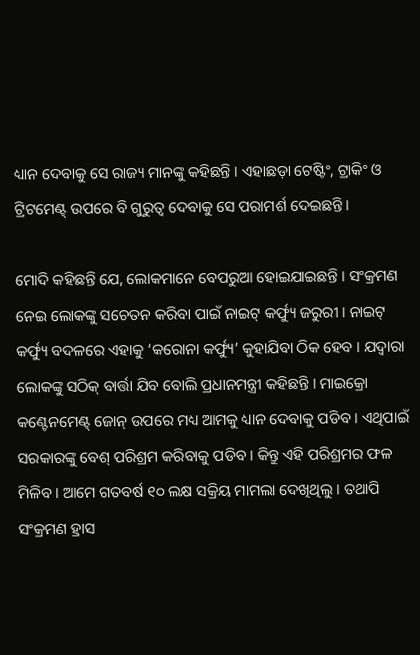ଧ୍ୟାନ ଦେବାକୁ ସେ ରାଜ୍ୟ ମାନଙ୍କୁ କହିଛନ୍ତି । ଏହାଛଡ଼ା ଟେଷ୍ଟିଂ, ଟ୍ରାକିଂ ଓ ଟ୍ରିଟମେଣ୍ଟ୍ ଉପରେ ବି ଗୁରୁତ୍ୱ ଦେବାକୁ ସେ ପରାମର୍ଶ ଦେଇଛନ୍ତି ।

ମୋଦି କହିଛନ୍ତି ଯେ, ଲୋକମାନେ ବେପରୁଆ ହୋଇଯାଇଛନ୍ତି । ସଂକ୍ରମଣ ନେଇ ଲୋକଙ୍କୁ ସଚେତନ କରିବା ପାଇଁ ନାଇଟ୍ କର୍ଫ୍ୟୁ ଜରୁରୀ । ନାଇଟ୍ କର୍ଫ୍ୟୁ ବଦଳରେ ଏହାକୁ ‘କରୋନା କର୍ଫ୍ୟୁ’ କୁହାଯିବା ଠିକ ହେବ । ଯଦ୍ୱାରା ଲୋକଙ୍କୁ ସଠିକ୍ ବାର୍ତ୍ତା ଯିବ ବୋଲି ପ୍ରଧାନମନ୍ତ୍ରୀ କହିଛନ୍ତି । ମାଇକ୍ରୋ କଣ୍ଟେନମେଣ୍ଟ୍ ଜୋନ୍ ଉପରେ ମଧ୍ୟ ଆମକୁ ଧ୍ୟାନ ଦେବାକୁ ପଡିବ । ଏଥିପାଇଁ ସରକାରଙ୍କୁ ବେଶ୍ ପରିଶ୍ରମ କରିବାକୁ ପଡିବ । କିନ୍ତୁ ଏହି ପରିଶ୍ରମର ଫଳ ମିଳିବ । ଆମେ ଗତବର୍ଷ ୧୦ ଲକ୍ଷ ସକ୍ରିୟ ମାମଲା ଦେଖିଥିଲୁ । ତଥାପି ସଂକ୍ରମଣ ହ୍ରାସ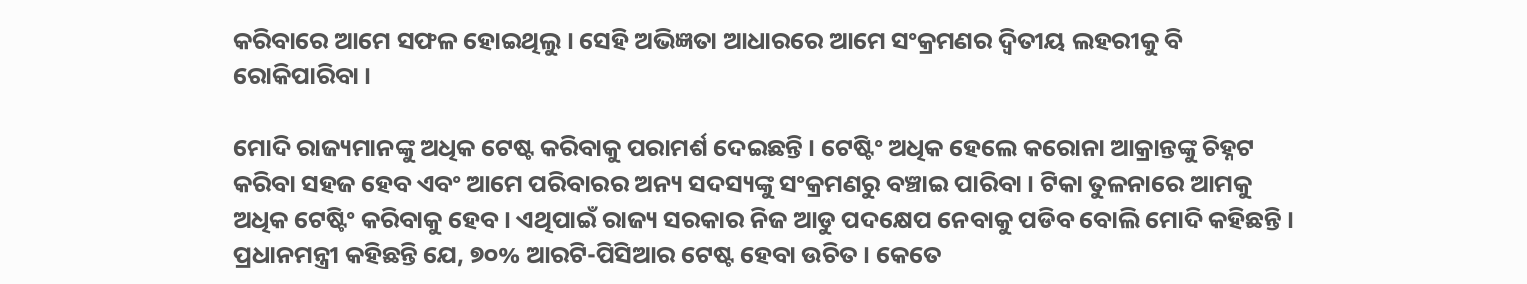କରିବାରେ ଆମେ ସଫଳ ହୋଇଥିଲୁ । ସେହି ଅଭିଜ୍ଞତା ଆଧାରରେ ଆମେ ସଂକ୍ରମଣର ଦ୍ୱିତୀୟ ଲହରୀକୁ ବି ରୋକିପାରିବା ।

ମୋଦି ରାଜ୍ୟମାନଙ୍କୁ ଅଧିକ ଟେଷ୍ଟ କରିବାକୁ ପରାମର୍ଶ ଦେଇଛନ୍ତି । ଟେଷ୍ଟିଂ ଅଧିକ ହେଲେ କରୋନା ଆକ୍ରାନ୍ତଙ୍କୁ ଚିହ୍ନଟ କରିବା ସହଜ ହେବ ଏବଂ ଆମେ ପରିବାରର ଅନ୍ୟ ସଦସ୍ୟଙ୍କୁ ସଂକ୍ରମଣରୁ ବଞ୍ଚାଇ ପାରିବା । ଟିକା ତୁଳନାରେ ଆମକୁ ଅଧିକ ଟେଷ୍ଟିଂ କରିବାକୁ ହେବ । ଏଥିପାଇଁ ରାଜ୍ୟ ସରକାର ନିଜ ଆଡୁ ପଦକ୍ଷେପ ନେବାକୁ ପଡିବ ବୋଲି ମୋଦି କହିଛନ୍ତି । ପ୍ରଧାନମନ୍ତ୍ରୀ କହିଛନ୍ତି ଯେ, ୭୦% ଆରଟି-ପିସିଆର ଟେଷ୍ଟ ହେବା ଉଚିତ । କେତେ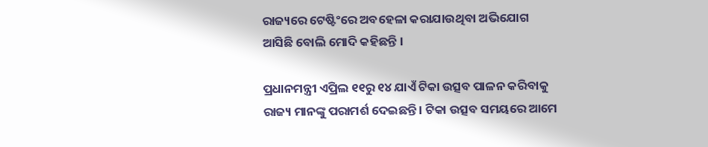ରାଜ୍ୟରେ ଟେଷ୍ଟିଂରେ ଅବହେଳା କରାଯାଉଥିବା ଅଭିଯୋଗ ଆସିଛି ବୋଲି ମୋଦି କହିଛନ୍ତି ।

ପ୍ରଧାନମନ୍ତ୍ରୀ ଏପ୍ରିଲ ୧୧ରୁ ୧୪ ଯାଏଁ ଟିକା ଉତ୍ସବ ପାଳନ କରିବାକୁ ରାଜ୍ୟ ମାନଙ୍କୁ ପରାମର୍ଶ ଦେଇଛନ୍ତି । ଟିକା ଉତ୍ସବ ସମୟରେ ଆମେ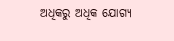ଅଧିକରୁ ଅଧିକ ଯୋଗ୍ୟ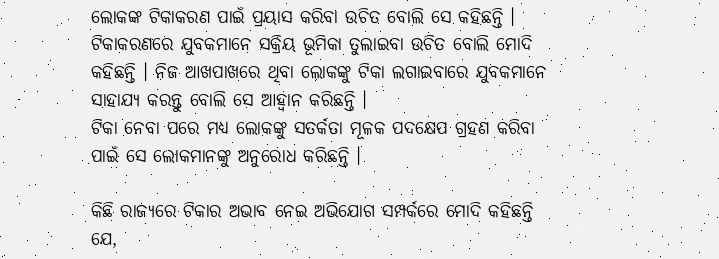ଲୋକଙ୍କ ଟିକାକରଣ ପାଇଁ ପ୍ରୟାସ କରିବା ଉଚିତ ବୋଲି ସେ କହିଛନ୍ତି । ଟିକାକରଣରେ ଯୁବକମାନେ ସକ୍ରିୟ ଭୂମିକା ତୁଲାଇବା ଉଚିତ ବୋଲି ମୋଦି କହିଛନ୍ତି । ନିଜ ଆଖପାଖରେ ଥିବା ଲୋକଙ୍କୁ ଟିକା ଲଗାଇବାରେ ଯୁବକମାନେ ସାହାଯ୍ୟ କରନ୍ତୁ ବୋଲି ସେ ଆହ୍ୱାନ କରିଛନ୍ତି ।
ଟିକା ନେବା ପରେ ମଧ୍ୟ ଲୋକଙ୍କୁ ସତର୍କତା ମୂଳକ ପଦକ୍ଷେପ ଗ୍ରହଣ କରିବା ପାଇଁ ସେ ଲୋକମାନଙ୍କୁ ଅନୁରୋଧ କରିଛନ୍ତି ।

କିଛି ରାଜ୍ୟରେ ଟିକାର ଅଭାବ ନେଇ ଅଭିଯୋଗ ସମ୍ପର୍କରେ ମୋଦି କହିଛନ୍ତି ଯେ,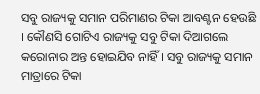ସବୁ ରାଜ୍ୟକୁ ସମାନ ପରିମାଣର ଟିକା ଆବଣ୍ଟନ ହେଉଛି । କୌଣସି ଗୋଟିଏ ରାଜ୍ୟକୁ ସବୁ ଟିକା ଦିଆଗଲେ କରୋନାର ଅନ୍ତ ହୋଇଯିବ ନାହିଁ । ସବୁ ରାଜ୍ୟକୁ ସମାନ ମାତ୍ରାରେ ଟିକା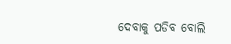ଦେବାକୁ ପଡିବ ବୋଲି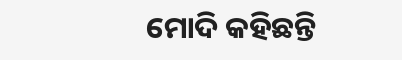ମୋଦି କହିଛନ୍ତି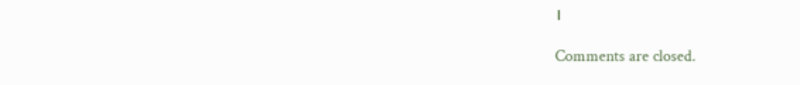।

Comments are closed.